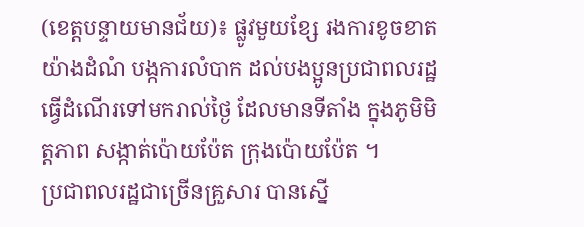(ខេត្ដបន្ទាយមានជ័យ)៖ ផ្លូវមួយខ្សែ រងការខូចខាតយ៉ាងដំណំ បង្កការលំបាក ដល់បងប្អូនប្រជាពលរដ្ឋ ធ្វើដំណើរទៅមករាល់ថ្ងៃ ដែលមានទីតាំង ក្នុងភូមិមិត្ដភាព សង្កាត់ប៉ោយប៉ែត ក្រុងប៉ោយប៉ែត ។
ប្រជាពលរដ្ឋជាច្រើនគ្រួសារ បានស្នើ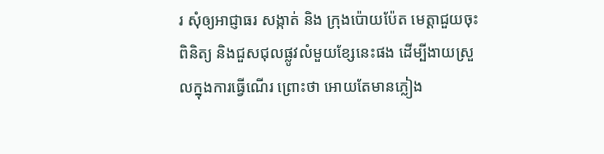រ សុំឲ្យអាជ្ញាធរ សង្កាត់ និង ក្រុងប៉ោយប៉ែត មេត្តាជួយចុះពិនិត្យ និងជួសជុលផ្លូវលំមួយខ្សែនេះផង ដើម្បីងាយស្រួលក្នុងការធ្វើណើរ ព្រោះថា អោយតែមានភ្លៀង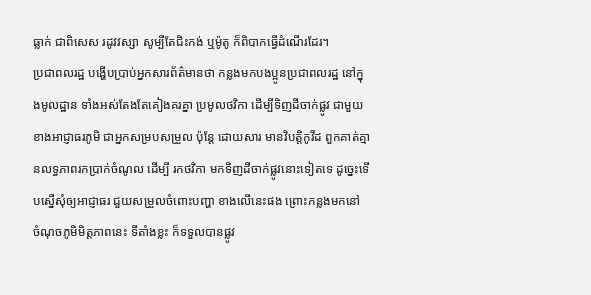ធ្លាក់ ជាពិសេស រដូវវស្សា សូម្បីតែជិះកង់ ឬម៉ូតូ ក៏ពិបាកធ្វើដំណើរដែរ។
ប្រជាពលរដ្ឋ បង្ហើបប្រាប់អ្នកសារព័ត៌មានថា កន្លងមកបងប្អូនប្រជាពលរដ្ឋ នៅក្នុងមូលដ្ឋាន ទាំងអស់តែងតែគៀងគរគ្នា ប្រមូលថវិកា ដើម្បីទិញដីចាក់ផ្លូវ ជាមួយខាងអាជ្ញាធរភូមិ ជាអ្នកសម្របសម្រួល ប៉ុន្តែ ដោយសារ មានវិបត្តិកូវីដ ពួកគាត់គ្មានលទ្ធភាពរកប្រាក់ចំណូល ដើម្បី រកថវិកា មកទិញដីចាក់ផ្លូវនោះទៀតទេ ដូច្នេះទើបស្នើសុំឲ្យអាជ្ញាធរ ជួយសម្រួលចំពោះបញ្ហា ខាងលើនេះផង ព្រោះកន្លងមកនៅ ចំណុចភូមិមិត្តភាពនេះ ទីតាំងខ្លះ ក៏ទទួលបានផ្លូវ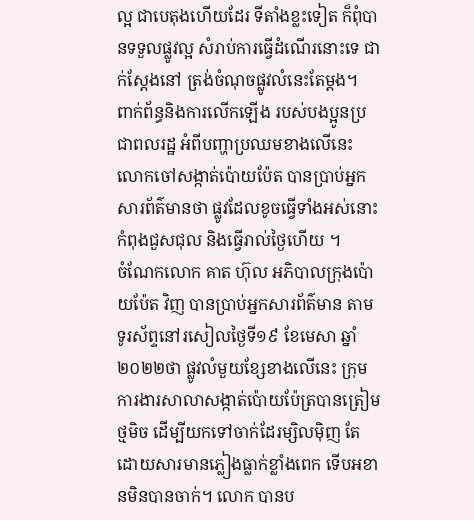ល្អ ជាបេតុងហើយដែរ ទីតាំងខ្លះទៀត ក៏ពុំបានទទួលផ្លូវល្អ សំរាប់ការធ្វើដំណើរនោះទេ ជាក់ស្តែងនៅ ត្រង់ចំណុចផ្លូវលំនេះតែម្តង។
ពាក់ព័ន្ធនិងការលើកឡើង របស់បងប្អូនប្រជាពលរដ្ឋ អំពីបញ្ហាប្រឈមខាងលើនេះ លោកចៅសង្កាត់ប៉ោយប៉ែត បានប្រាប់អ្នកសារព័ត៌មានថា ផ្លូវដែលខូចធ្វើទាំងអស់នោះ កំពុងជួសជុល និងធ្វើរាល់ថ្ងៃហើយ ។
ចំណែកលោក គាត ហ៊ុល អភិបាលក្រុងប៉ោយប៉ែត វិញ បានប្រាប់អ្នកសារព័ត៌មាន តាមទូរស័ព្ទនៅរសៀលថ្ងៃទី១៩ ខែមេសា ឆ្នាំ២០២២ថា ផ្លូវលំមួយខ្សែខាងលើនេះ ក្រុមការងារសាលាសង្កាត់ប៉ោយប៉ែត្របានត្រៀមថ្មមិច ដើម្បីយកទៅចាក់ដែរម្សិលម៉ិញ តែដោយសារមានភ្លៀងធ្លាក់ខ្លាំងពេក ទើបអខានមិនបានចាក់។ លោក បានប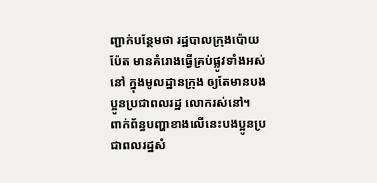ញ្ជាក់បន្ថែមថា រដ្ឋបាលក្រុងប៉ោយប៉ែត មានគំរោងធ្វើគ្រប់ផ្លូវទាំងអស់នៅ ក្នុងមូលដ្ឋានក្រុង ឲ្យតែមានបងប្អូនប្រជាពលរដ្ឋ លោករស់នៅ។
ពាក់ព័ន្ធបញ្ហាខាងលើនេះបងប្អូនប្រជាពលរដ្ឋសំ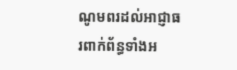ណូមពរដល់អាជ្ញាធរពាក់ព័ន្ធទាំងអ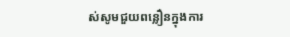ស់សូមជួយពន្លឿនក្នុងការ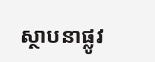ស្ថាបនាផ្លូវ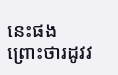នេះផងព្រោះថារដូវវ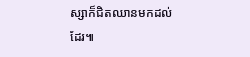ស្សាក៏ជិតឈានមកដល់ដែរ៕